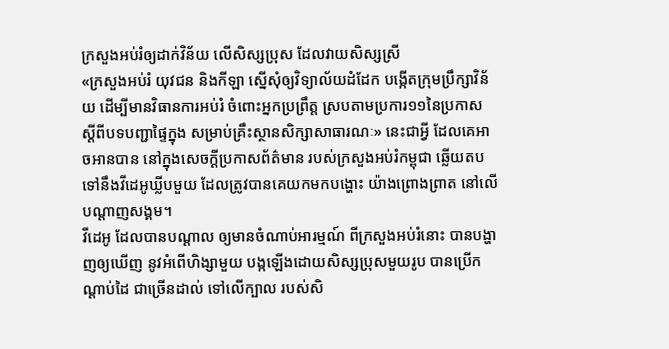ក្រសួងអប់រំឲ្យដាក់វិន័យ លើសិស្សប្រុស ដែលវាយសិស្សស្រី
«ក្រសួងអប់រំ យុវជន និងកីឡា ស្នើសុំឲ្យវិទ្យាល័យដំដែក បង្កើតក្រុមប្រឹក្សាវិន័យ ដើម្បីមានវិធានការអប់រំ ចំពោះអ្នកប្រព្រឹត្ត ស្របតាមប្រការ១១នៃប្រកាស ស្តីពីបទបញ្ជាផ្ទៃក្នុង សម្រាប់គ្រឹះស្ថានសិក្សាសាធារណៈ» នេះជាអ្វី ដែលគេអាចអានបាន នៅក្នុងសេចក្ដីប្រកាសព័ត៌មាន របស់ក្រសួងអប់រំកម្ពុជា ឆ្លើយតបទៅនឹងវីដេអូឃ្លីបមួយ ដែលត្រូវបានគេយកមកបង្ហោះ យ៉ាងព្រោងព្រាត នៅលើបណ្ដាញសង្គម។
វីដេអូ ដែលបានបណ្ដាល ឲ្យមានចំណាប់អារម្មណ៍ ពីក្រសួងអប់រំនោះ បានបង្ហាញឲ្យឃើញ នូវអំពើហិង្សាមួយ បង្កឡើងដោយសិស្សប្រុសមួយរូប បានប្រើកណ្ដាប់ដៃ ជាច្រើនដាល់ ទៅលើក្បាល របស់សិ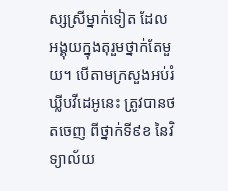ស្សស្រីម្នាក់ទៀត ដែលអង្គុយក្នុងតុរួមថ្នាក់តែមួយ។ បើតាមក្រសួងអប់រំ ឃ្លីបវីដេអូនេះ ត្រូវបានថតចេញ ពីថ្នាក់ទី៩ខ នៃវិទ្យាល័យ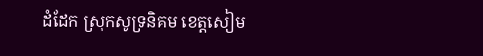ដំដែក ស្រុកសូទ្រនិគម ខេត្តសៀម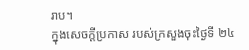រាប។
ក្នុងសេចក្ដីប្រកាស របស់ក្រសួងចុះថ្ងៃទី ២៤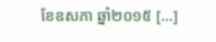ខែឧសភា ឆ្នាំ២០១៥ [...]